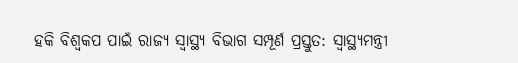ହକି ବିଶ୍ୱକପ ପାଇଁ ରାଜ୍ୟ ସ୍ୱାସ୍ଥ୍ୟ ବିଭାଗ ସମ୍ପୂର୍ଣ ପ୍ରସ୍ତୁତ: ସ୍ବାସ୍ଥ୍ୟମନ୍ତ୍ରୀ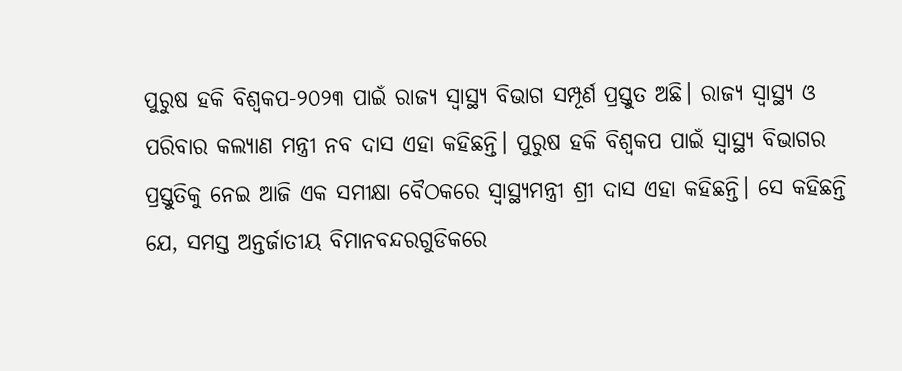ପୁରୁଷ ହକି ବିଶ୍ୱକପ-୨୦୨୩ ପାଇଁ ରାଜ୍ୟ ସ୍ୱାସ୍ଥ୍ୟ ବିଭାଗ ସମ୍ପୂର୍ଣ ପ୍ରସ୍ତୁତ ଅଛି। ରାଜ୍ୟ ସ୍ୱାସ୍ଥ୍ୟ ଓ ପରିବାର କଲ୍ୟାଣ ମନ୍ତ୍ରୀ ନବ ଦାସ ଏହା କହିଛନ୍ତି। ପୁରୁଷ ହକି ବିଶ୍ୱକପ ପାଇଁ ସ୍ୱାସ୍ଥ୍ୟ ବିଭାଗର ପ୍ରସ୍ତୁତିକୁ ନେଇ ଆଜି ଏକ ସମୀକ୍ଷା ବୈଠକରେ ସ୍ବାସ୍ଥ୍ୟମନ୍ତ୍ରୀ ଶ୍ରୀ ଦାସ ଏହା କହିଛନ୍ତି। ସେ କହିଛନ୍ତି ଯେ, ସମସ୍ତ ଅନ୍ତର୍ଜାତୀୟ ବିମାନବନ୍ଦରଗୁଡିକରେ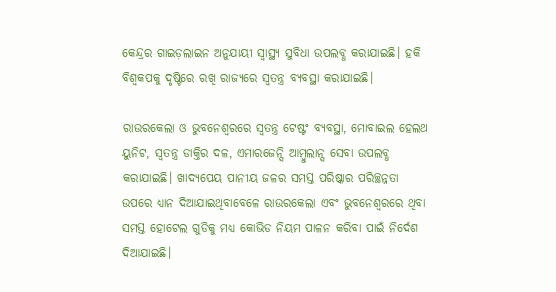କେନ୍ଦ୍ରର ଗାଇଡ଼ଲାଇନ ଅନୁଯାୟୀ ସ୍ୱାସ୍ଥ୍ୟ ସୁବିଧା ଉପଲବ୍ଧ କରାଯାଇଛି। ହକି ବିଶ୍ୱକପକୁ ଦୃଷ୍ଟିରେ ରଖି ରାଜ୍ୟରେ ସ୍ୱତନ୍ତ୍ର ବ୍ୟବସ୍ଥା କରାଯାଇଛି।

ରାଉରକେଲା ଓ ଭୁବନେଶ୍ୱରରେ ସ୍ୱତନ୍ତ୍ର ଟେଷ୍ଟଂ ବ୍ୟବସ୍ଥା, ମୋବାଇଲ ହେଲଥ ୟୁନିଟ, ସ୍ୱତନ୍ତ୍ର ଡାକ୍ତିର ଦଳ, ଏମାରଜେନ୍ସି ଆମ୍ବୁଲାନ୍ସ ସେବା ଉପଲବ୍ଧ କରାଯାଇଛି। ଖାଦ୍ୟପେୟ ପାନୀୟ ଜଳର ସମସ୍ତ ପରିଷ୍କାର ପରିଚ୍ଛନ୍ନତା ଉପରେ ଧ୍ୟାନ ଦିଆଯାଇଥିବାବେଳେ ରାଉରକେଲା ଏବଂ ଭୁବନେଶ୍ୱରରେ ଥିବା ସମସ୍ତ ହୋଟେଲ ଗୁଡିକୁ ମଧ୍ୟ କୋଭିଡ ନିୟମ ପାଳନ କରିବା ପାଇଁ ନିର୍ଦେଶ ଦିଆଯାଇଛି।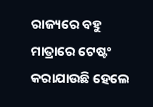ରାଜ୍ୟରେ ବହୁ ମାତ୍ରାରେ ଟେଷ୍ଟଂ କରାଯାଉଛି ହେଲେ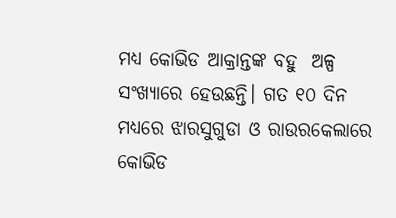ମଧ୍ୟ କୋଭିଡ ଆକ୍ରାନ୍ତଙ୍କ ବହୁ  ଅଳ୍ପ ସଂଖ୍ୟାରେ ହେଉଛନ୍ତି। ଗତ ୧୦ ଦିନ ମଧ୍ୟରେ ଝାରସୁଗୁଡା ଓ ରାଉରକେଲାରେ କୋଭିଡ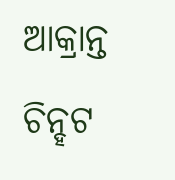ଆକ୍ରାନ୍ତ ଚିନ୍ହଟ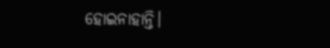ହୋଇନାହାନ୍ତି।